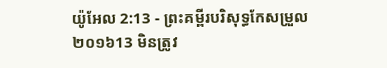យ៉ូអែល 2:13 - ព្រះគម្ពីរបរិសុទ្ធកែសម្រួល ២០១៦13 មិនត្រូវ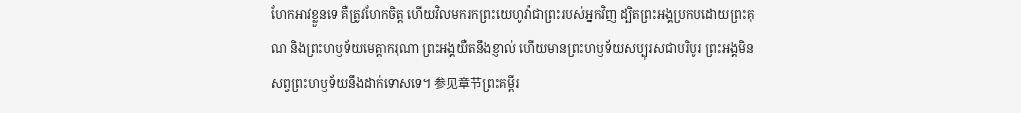ហែកអាវខ្លួនទេ គឺត្រូវហែកចិត្ត ហើយវិលមករកព្រះយេហូវ៉ាជាព្រះរបស់អ្នកវិញ ដ្បិតព្រះអង្គប្រកបដោយព្រះគុណ និងព្រះហឫទ័យមេត្តាករុណា ព្រះអង្គយឺតនឹងខ្ញាល់ ហើយមានព្រះហឫទ័យសប្បុរសជាបរិបូរ ព្រះអង្គមិនសព្វព្រះហឫទ័យនឹងដាក់ទោសទេ។ 参见章节ព្រះគម្ពីរ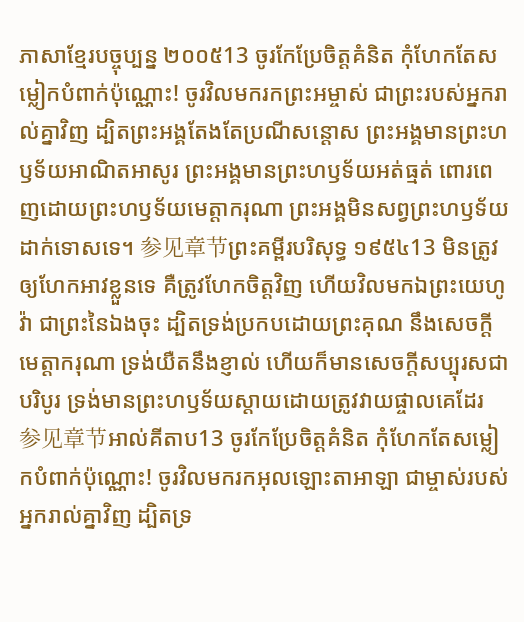ភាសាខ្មែរបច្ចុប្បន្ន ២០០៥13 ចូរកែប្រែចិត្តគំនិត កុំហែកតែសម្លៀកបំពាក់ប៉ុណ្ណោះ! ចូរវិលមករកព្រះអម្ចាស់ ជាព្រះរបស់អ្នករាល់គ្នាវិញ ដ្បិតព្រះអង្គតែងតែប្រណីសន្ដោស ព្រះអង្គមានព្រះហឫទ័យអាណិតអាសូរ ព្រះអង្គមានព្រះហឫទ័យអត់ធ្មត់ ពោរពេញដោយព្រះហឫទ័យមេត្តាករុណា ព្រះអង្គមិនសព្វព្រះហឫទ័យដាក់ទោសទេ។ 参见章节ព្រះគម្ពីរបរិសុទ្ធ ១៩៥៤13 មិនត្រូវឲ្យហែកអាវខ្លួនទេ គឺត្រូវហែកចិត្តវិញ ហើយវិលមកឯព្រះយេហូវ៉ា ជាព្រះនៃឯងចុះ ដ្បិតទ្រង់ប្រកបដោយព្រះគុណ នឹងសេចក្ដីមេត្តាករុណា ទ្រង់យឺតនឹងខ្ញាល់ ហើយក៏មានសេចក្ដីសប្បុរសជាបរិបូរ ទ្រង់មានព្រះហឫទ័យស្តាយដោយត្រូវវាយផ្ចាលគេដែរ 参见章节អាល់គីតាប13 ចូរកែប្រែចិត្តគំនិត កុំហែកតែសម្លៀកបំពាក់ប៉ុណ្ណោះ! ចូរវិលមករកអុលឡោះតាអាឡា ជាម្ចាស់របស់អ្នករាល់គ្នាវិញ ដ្បិតទ្រ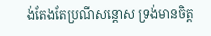ង់តែងតែប្រណីសន្ដោស ទ្រង់មានចិត្ត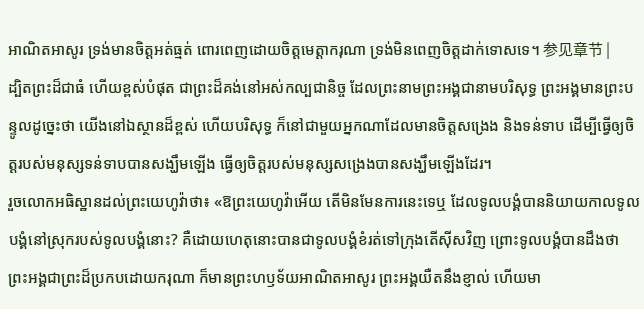អាណិតអាសូរ ទ្រង់មានចិត្តអត់ធ្មត់ ពោរពេញដោយចិត្តមេត្តាករុណា ទ្រង់មិនពេញចិត្តដាក់ទោសទេ។ 参见章节 |
ដ្បិតព្រះដ៏ជាធំ ហើយខ្ពស់បំផុត ជាព្រះដ៏គង់នៅអស់កល្បជានិច្ច ដែលព្រះនាមព្រះអង្គជានាមបរិសុទ្ធ ព្រះអង្គមានព្រះបន្ទូលដូច្នេះថា យើងនៅឯស្ថានដ៏ខ្ពស់ ហើយបរិសុទ្ធ ក៏នៅជាមួយអ្នកណាដែលមានចិត្តសង្រេង និងទន់ទាប ដើម្បីធ្វើឲ្យចិត្តរបស់មនុស្សទន់ទាបបានសង្ឃឹមឡើង ធ្វើឲ្យចិត្តរបស់មនុស្សសង្រេងបានសង្ឃឹមឡើងដែរ។
រួចលោកអធិស្ឋានដល់ព្រះយេហូវ៉ាថា៖ «ឱព្រះយេហូវ៉ាអើយ តើមិនមែនការនេះទេឬ ដែលទូលបង្គំបាននិយាយកាលទូលបង្គំនៅស្រុករបស់ទូលបង្គំនោះ? គឺដោយហេតុនោះបានជាទូលបង្គំខំរត់ទៅក្រុងតើស៊ីសវិញ ព្រោះទូលបង្គំបានដឹងថា ព្រះអង្គជាព្រះដ៏ប្រកបដោយករុណា ក៏មានព្រះហឫទ័យអាណិតអាសូរ ព្រះអង្គយឺតនឹងខ្ញាល់ ហើយមា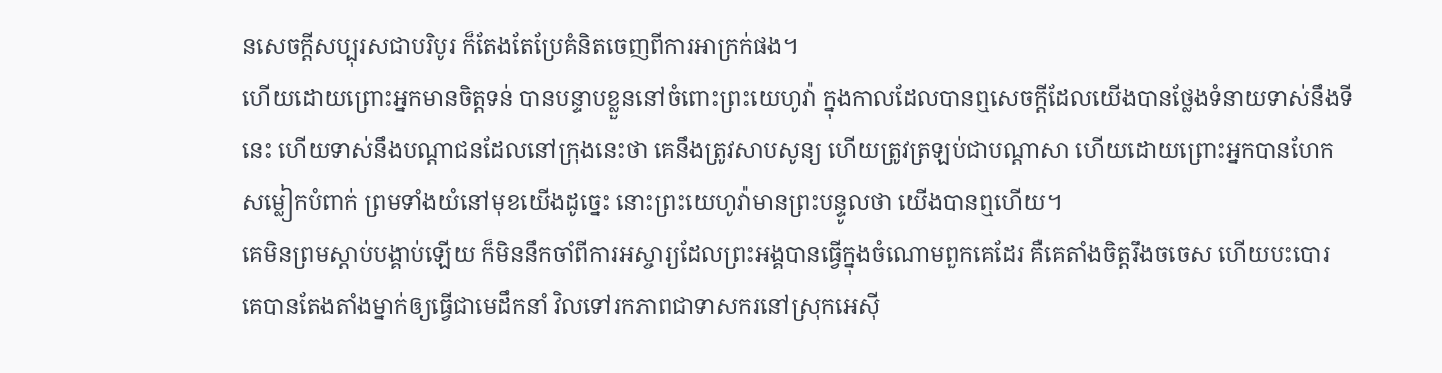នសេចក្ដីសប្បុរសជាបរិបូរ ក៏តែងតែប្រែគំនិតចេញពីការអាក្រក់ផង។
ហើយដោយព្រោះអ្នកមានចិត្តទន់ បានបន្ទាបខ្លួននៅចំពោះព្រះយេហូវ៉ា ក្នុងកាលដែលបានឮសេចក្ដីដែលយើងបានថ្លែងទំនាយទាស់នឹងទីនេះ ហើយទាស់នឹងបណ្ដាជនដែលនៅក្រុងនេះថា គេនឹងត្រូវសាបសូន្យ ហើយត្រូវត្រឡប់ជាបណ្ដាសា ហើយដោយព្រោះអ្នកបានហែកសម្លៀកបំពាក់ ព្រមទាំងយំនៅមុខយើងដូច្នេះ នោះព្រះយេហូវ៉ាមានព្រះបន្ទូលថា យើងបានឮហើយ។
គេមិនព្រមស្ដាប់បង្គាប់ឡើយ ក៏មិននឹកចាំពីការអស្ចារ្យដែលព្រះអង្គបានធ្វើក្នុងចំណោមពួកគេដែរ គឺគេតាំងចិត្តរឹងចចេស ហើយបះបោរ គេបានតែងតាំងម្នាក់ឲ្យធ្វើជាមេដឹកនាំ វិលទៅរកភាពជាទាសករនៅស្រុកអេស៊ី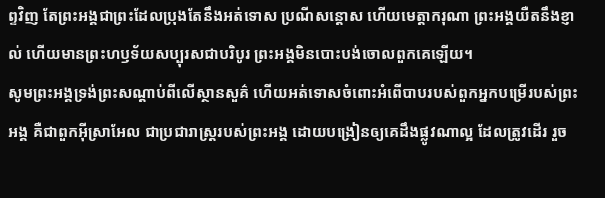ព្ទវិញ តែព្រះអង្គជាព្រះដែលប្រុងតែនឹងអត់ទោស ប្រណីសន្ដោស ហើយមេត្តាករុណា ព្រះអង្គយឺតនឹងខ្ញាល់ ហើយមានព្រះហឫទ័យសប្បុរសជាបរិបូរ ព្រះអង្គមិនបោះបង់ចោលពួកគេឡើយ។
សូមព្រះអង្គទ្រង់ព្រះសណ្ដាប់ពីលើស្ថានសួគ៌ ហើយអត់ទោសចំពោះអំពើបាបរបស់ពួកអ្នកបម្រើរបស់ព្រះអង្គ គឺជាពួកអ៊ីស្រាអែល ជាប្រជារាស្ត្ររបស់ព្រះអង្គ ដោយបង្រៀនឲ្យគេដឹងផ្លូវណាល្អ ដែលត្រូវដើរ រួច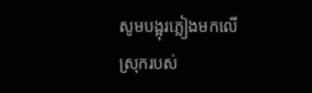សូមបង្អុរភ្លៀងមកលើស្រុករបស់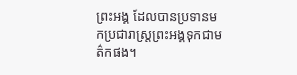ព្រះអង្គ ដែលបានប្រទានមកប្រជារាស្ត្រព្រះអង្គទុកជាមត៌កផង។